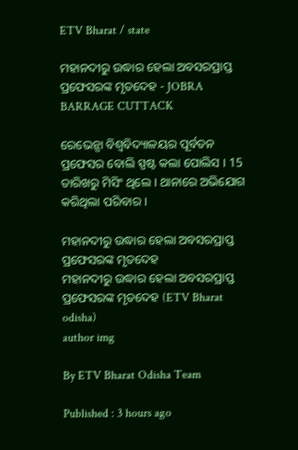ETV Bharat / state

ମହାନଦୀରୁ ଉଦ୍ଧାର ହେଲା ଅବସରପ୍ରାପ୍ତ ପ୍ରଫେସରଙ୍କ ମୃତଦେହ - JOBRA BARRAGE CUTTACK

ରେଭେନ୍ସା ବିଶ୍ବବିଦ୍ୟାଳୟର ପୂର୍ବତନ ପ୍ରଫେସର ବୋଲି ସ୍ପଷ୍ଟ କଲା ପୋଲିସ । 15 ତାରିଖରୁ ମିସିଂ ଥିଲେ । ଥାନାରେ ଅଭିଯୋଗ କରିଥିଲା ପରିବାର ।

ମହାନଦୀରୁ ଉଦ୍ଧାର ହେଲା ଅବସରପ୍ରାପ୍ତ ପ୍ରଫେସରଙ୍କ ମୃତଦେହ
ମହାନଦୀରୁ ଉଦ୍ଧାର ହେଲା ଅବସରପ୍ରାପ୍ତ ପ୍ରଫେସରଙ୍କ ମୃତଦେହ (ETV Bharat odisha)
author img

By ETV Bharat Odisha Team

Published : 3 hours ago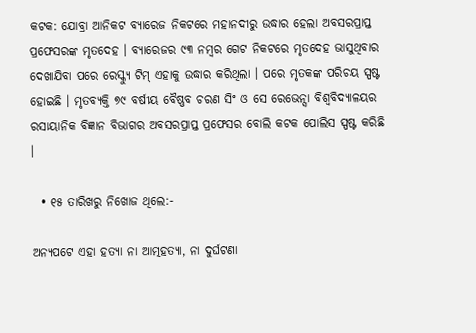କଟକ: ଯୋବ୍ରା ଆନିକଟ ବ୍ୟାରେଜ ନିକଟରେ ମହାନଦୀରୁ ଉଦ୍ଧାର ହେଲା ଅବସରପ୍ରାପ୍ତ ପ୍ରଫେସରଙ୍କ ମୃତଦେହ । ବ୍ୟାରେଜର ୯୩ ନମ୍ବର ଗେଟ ନିକଟରେ ମୃତଦେହ ଭାସୁଥିବାର ଦେଖାଯିବା ପରେ ରେସ୍କ୍ୟୁ ଟିମ୍‌ ଏହାକୁ ଉଦ୍ଧାର କରିଥିଲା । ପରେ ମୃତକଙ୍କ ପରିଚୟ ସ୍ପଷ୍ଟ ହୋଇଛି । ମୃତବ୍ୟକ୍ତି ୭୯ ବର୍ଷୀୟ ବୈଷ୍ଣବ ଚରଣ ସିଂ ଓ ସେ ରେଭେନ୍ସା ବିଶ୍ୱବିଦ୍ୟାଳୟର ରସାୟାନିକ ବିଜ୍ଞାନ ବିଭାଗର ଅବସରପ୍ରାପ୍ତ ପ୍ରଫେସର ବୋଲି କଟକ ପୋଲିସ ସ୍ପଷ୍ଟ କରିଛି ।

  • ୧୫ ତାରିଖରୁ ନିଖୋଜ ଥିଲେ:-

ଅନ୍ୟପଟେ ଏହା ହତ୍ୟା ନା ଆତ୍ମହତ୍ୟା, ନା ଦୁର୍ଘଟଣା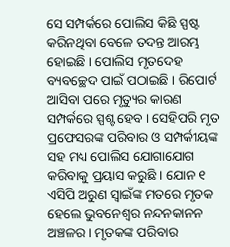ସେ ସମ୍ପର୍କରେ ପୋଲିସ କିଛି ସ୍ପଷ୍ଟ କରିନଥିବା ବେଳେ ତଦନ୍ତ ଆରମ୍ଭ ହୋଇଛି । ପୋଲିସ ମୃତଦେହ ବ୍ୟବଚ୍ଛେଦ ପାଇଁ ପଠାଇଛି । ରିପୋର୍ଟ ଆସିବା ପରେ ମୃତ୍ୟୁର କାରଣ ସମ୍ପର୍କରେ ସ୍ପଶ୍ଟ ହେବ । ସେହିପରି ମୃତ ପ୍ରଫେସରଙ୍କ ପରିବାର ଓ ସମ୍ପର୍କୀୟଙ୍କ ସହ ମଧ୍ୟ ପୋଲିସ ଯୋଗାଯୋଗ କରିବାକୁ ପ୍ରୟାସ କରୁଛି । ଯୋନ ୧ ଏସିପି ଅରୁଣ ସ୍ୱାଇଁଙ୍କ ମତରେ ମୃତକ ହେଲେ ଭୁବନେଶ୍ୱର ନନ୍ଦନକାନନ ଅଞ୍ଚଳର । ମୃତକଙ୍କ ପରିବାର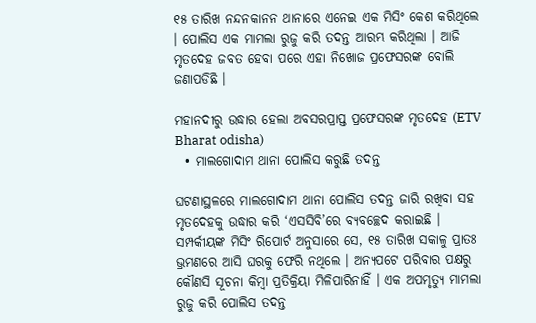୧୫ ତାରିଖ ନନ୍ଦନକାନନ ଥାନାରେ ଏନେଇ ଏକ ମିସିଂ କେଶ କରିଥିଲେ । ପୋଲିସ ଏକ ମାମଲା ରୁଜୁ କରି ତଦନ୍ତ ଆରମ୍ଭ କରିଥିଲା । ଆଜି ମୃତଦେହ ଜବତ ହେବା ପରେ ଏହା ନିଖୋଜ ପ୍ରଫେସରଙ୍କ ବୋଲି ଜଣାପଡିଛି ।

ମହାନଦୀରୁ ଉଦ୍ଧାର ହେଲା ଅବସରପ୍ରାପ୍ତ ପ୍ରଫେସରଙ୍କ ମୃତଦେହ (ETV Bharat odisha)
  • ମାଲଗୋଦାମ ଥାନା ପୋଲିସ କରୁଛି ତଦନ୍ତ

ଘଟଣାସ୍ଥଳରେ ମାଲଗୋଦାମ ଥାନା ପୋଲିସ ତଦନ୍ତ ଜାରି ରଖିବା ସହ ମୃତଦେହକୁ ଉଦ୍ଧାର କରି ‘ଏସସିବି’ରେ ବ୍ୟବଚ୍ଛେଦ କରାଇଛି । ସମ୍ପର୍କୀୟଙ୍କ ମିସିଂ ରିପୋର୍ଟ ଅନୁସାରେ ସେ, ୧୫ ତାରିଖ ସକାଳୁ ପ୍ରାତଃ ଭ୍ରମଣରେ ଆସି ଘରକୁ ଫେରି ନଥିଲେ । ଅନ୍ୟପଟେ ପରିବାର ପକ୍ଷରୁ କୌଣସି ସୂଚନା କିମ୍ବା ପ୍ରତିକ୍ରିୟା ମିଳିପାରିନାହିଁ । ଏକ ଅପମୃତ୍ୟୁ ମାମଲା ରୁଜୁ କରି ପୋଲିସ ତଦନ୍ତ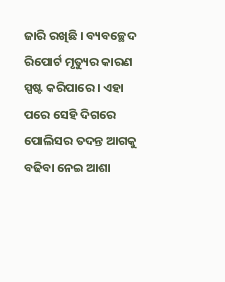ଜାରି ରଖିଛି । ବ୍ୟବଚ୍ଛେଦ ରିପୋର୍ଟ ମୃତ୍ୟୁର କାରଣ ସ୍ପଷ୍ଟ କରିପାରେ । ଏହା ପରେ ସେହି ଦିଗରେ ପୋଲିସର ତଦନ୍ତ ଆଗକୁ ବଢିବା ନେଇ ଆଶା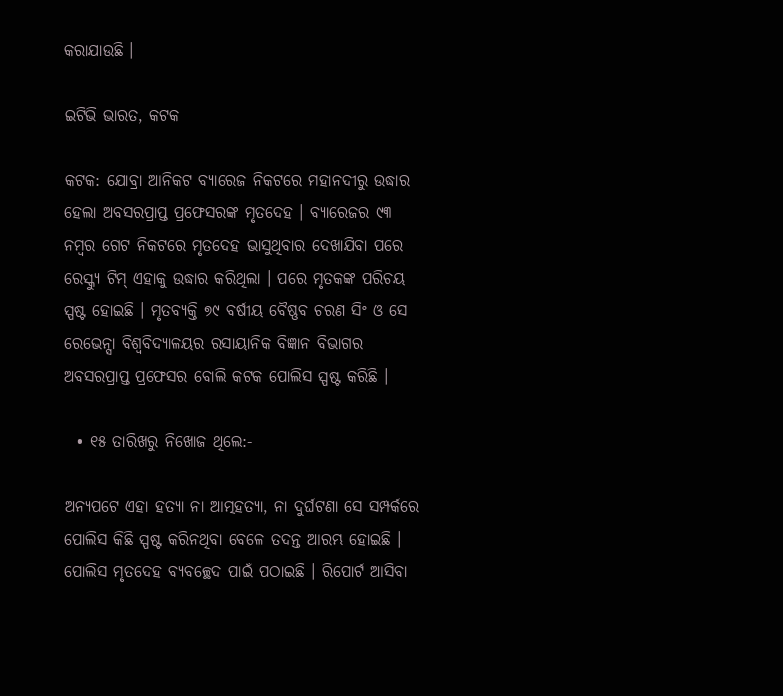କରାଯାଉଛି ।

ଇଟିଭି ଭାରତ, କଟକ

କଟକ: ଯୋବ୍ରା ଆନିକଟ ବ୍ୟାରେଜ ନିକଟରେ ମହାନଦୀରୁ ଉଦ୍ଧାର ହେଲା ଅବସରପ୍ରାପ୍ତ ପ୍ରଫେସରଙ୍କ ମୃତଦେହ । ବ୍ୟାରେଜର ୯୩ ନମ୍ବର ଗେଟ ନିକଟରେ ମୃତଦେହ ଭାସୁଥିବାର ଦେଖାଯିବା ପରେ ରେସ୍କ୍ୟୁ ଟିମ୍‌ ଏହାକୁ ଉଦ୍ଧାର କରିଥିଲା । ପରେ ମୃତକଙ୍କ ପରିଚୟ ସ୍ପଷ୍ଟ ହୋଇଛି । ମୃତବ୍ୟକ୍ତି ୭୯ ବର୍ଷୀୟ ବୈଷ୍ଣବ ଚରଣ ସିଂ ଓ ସେ ରେଭେନ୍ସା ବିଶ୍ୱବିଦ୍ୟାଳୟର ରସାୟାନିକ ବିଜ୍ଞାନ ବିଭାଗର ଅବସରପ୍ରାପ୍ତ ପ୍ରଫେସର ବୋଲି କଟକ ପୋଲିସ ସ୍ପଷ୍ଟ କରିଛି ।

  • ୧୫ ତାରିଖରୁ ନିଖୋଜ ଥିଲେ:-

ଅନ୍ୟପଟେ ଏହା ହତ୍ୟା ନା ଆତ୍ମହତ୍ୟା, ନା ଦୁର୍ଘଟଣା ସେ ସମ୍ପର୍କରେ ପୋଲିସ କିଛି ସ୍ପଷ୍ଟ କରିନଥିବା ବେଳେ ତଦନ୍ତ ଆରମ୍ଭ ହୋଇଛି । ପୋଲିସ ମୃତଦେହ ବ୍ୟବଚ୍ଛେଦ ପାଇଁ ପଠାଇଛି । ରିପୋର୍ଟ ଆସିବା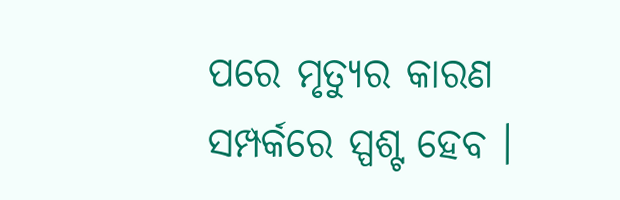ପରେ ମୃତ୍ୟୁର କାରଣ ସମ୍ପର୍କରେ ସ୍ପଶ୍ଟ ହେବ ।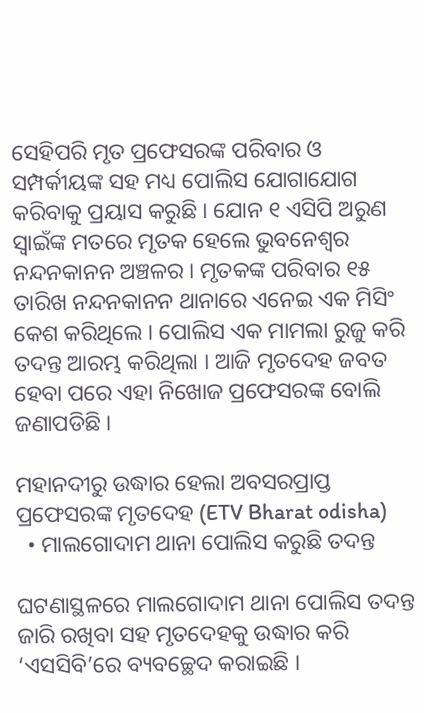ସେହିପରି ମୃତ ପ୍ରଫେସରଙ୍କ ପରିବାର ଓ ସମ୍ପର୍କୀୟଙ୍କ ସହ ମଧ୍ୟ ପୋଲିସ ଯୋଗାଯୋଗ କରିବାକୁ ପ୍ରୟାସ କରୁଛି । ଯୋନ ୧ ଏସିପି ଅରୁଣ ସ୍ୱାଇଁଙ୍କ ମତରେ ମୃତକ ହେଲେ ଭୁବନେଶ୍ୱର ନନ୍ଦନକାନନ ଅଞ୍ଚଳର । ମୃତକଙ୍କ ପରିବାର ୧୫ ତାରିଖ ନନ୍ଦନକାନନ ଥାନାରେ ଏନେଇ ଏକ ମିସିଂ କେଶ କରିଥିଲେ । ପୋଲିସ ଏକ ମାମଲା ରୁଜୁ କରି ତଦନ୍ତ ଆରମ୍ଭ କରିଥିଲା । ଆଜି ମୃତଦେହ ଜବତ ହେବା ପରେ ଏହା ନିଖୋଜ ପ୍ରଫେସରଙ୍କ ବୋଲି ଜଣାପଡିଛି ।

ମହାନଦୀରୁ ଉଦ୍ଧାର ହେଲା ଅବସରପ୍ରାପ୍ତ ପ୍ରଫେସରଙ୍କ ମୃତଦେହ (ETV Bharat odisha)
  • ମାଲଗୋଦାମ ଥାନା ପୋଲିସ କରୁଛି ତଦନ୍ତ

ଘଟଣାସ୍ଥଳରେ ମାଲଗୋଦାମ ଥାନା ପୋଲିସ ତଦନ୍ତ ଜାରି ରଖିବା ସହ ମୃତଦେହକୁ ଉଦ୍ଧାର କରି ‘ଏସସିବି’ରେ ବ୍ୟବଚ୍ଛେଦ କରାଇଛି ।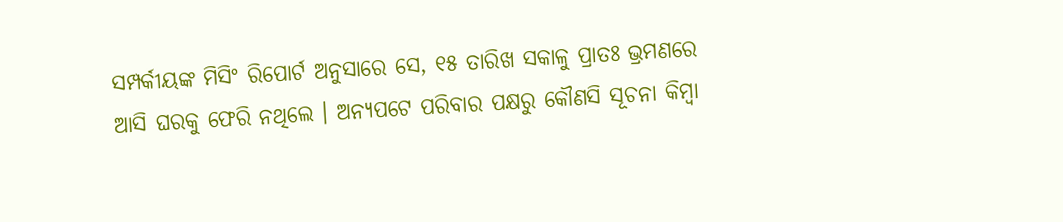ସମ୍ପର୍କୀୟଙ୍କ ମିସିଂ ରିପୋର୍ଟ ଅନୁସାରେ ସେ, ୧୫ ତାରିଖ ସକାଳୁ ପ୍ରାତଃ ଭ୍ରମଣରେ ଆସି ଘରକୁ ଫେରି ନଥିଲେ । ଅନ୍ୟପଟେ ପରିବାର ପକ୍ଷରୁ କୌଣସି ସୂଚନା କିମ୍ବା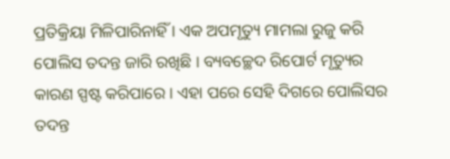ପ୍ରତିକ୍ରିୟା ମିଳିପାରିନାହିଁ । ଏକ ଅପମୃତ୍ୟୁ ମାମଲା ରୁଜୁ କରି ପୋଲିସ ତଦନ୍ତ ଜାରି ରଖିଛି । ବ୍ୟବଚ୍ଛେଦ ରିପୋର୍ଟ ମୃତ୍ୟୁର କାରଣ ସ୍ପଷ୍ଟ କରିପାରେ । ଏହା ପରେ ସେହି ଦିଗରେ ପୋଲିସର ତଦନ୍ତ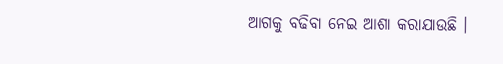ଆଗକୁ ବଢିବା ନେଇ ଆଶା କରାଯାଉଛି ।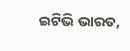ଇଟିଭି ଭାରତ,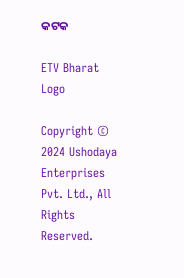କଟକ

ETV Bharat Logo

Copyright © 2024 Ushodaya Enterprises Pvt. Ltd., All Rights Reserved.